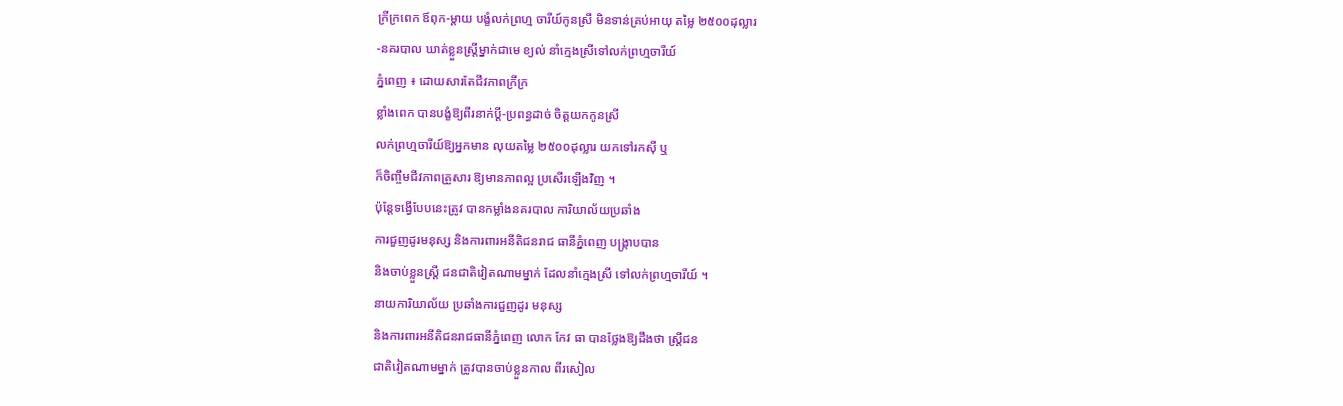ក្រីក្រពេក ឪពុក-ម្ដាយ បង្ខំលក់ព្រហ្ម ចារីយ៍កូនស្រី មិនទាន់គ្រប់អាយុ តម្លៃ ២៥០០ដុល្លារ
-នគរបាល ឃាត់ខ្លួនស្ដ្រីម្នាក់ជាមេ ខ្យល់ នាំក្មេងស្រីទៅលក់ព្រហ្មចារីយ៍
ភ្នំពេញ ៖ ដោយសារតែជីវភាពក្រីក្រ
ខ្លាំងពេក បានបង្ខំឱ្យពីរនាក់ប្ដី-ប្រពន្ធដាច់ ចិត្ដយកកូនស្រី
លក់ព្រហ្មចារីយ៍ឱ្យអ្នកមាន លុយតម្លៃ ២៥០០ដុល្លារ យកទៅរកស៊ី ឬ
ក៏ចិញ្ចឹមជីវភាពគ្រួសារ ឱ្យមានភាពល្អ ប្រសើរឡើងវិញ ។
ប៉ុន្ដែទង្វើបែបនេះត្រូវ បានកម្លាំងនគរបាល ការិយាល័យប្រឆាំង
ការជួញដូរមនុស្ស និងការពារអនីតិជនរាជ ធានីភ្នំពេញ បង្ក្រាបបាន
និងចាប់ខ្លួនស្ដ្រី ជនជាតិវៀតណាមម្នាក់ ដែលនាំក្មេងស្រី ទៅលក់ព្រហ្មចារីយ៍ ។
នាយការិយាល័យ ប្រឆាំងការជួញដូរ មនុស្ស
និងការពារអនីតិជនរាជធានីភ្នំពេញ លោក កែវ ធា បានថ្លែងឱ្យដឹងថា ស្ដ្រីជន
ជាតិវៀតណាមម្នាក់ ត្រូវបានចាប់ខ្លួនកាល ពីរសៀល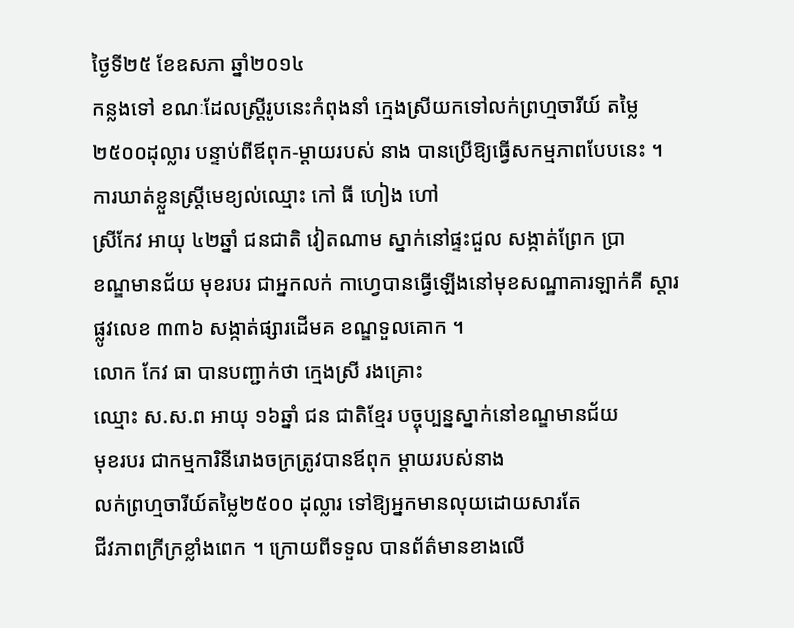ថ្ងៃទី២៥ ខែឧសភា ឆ្នាំ២០១៤
កន្លងទៅ ខណៈដែលស្ដ្រីរូបនេះកំពុងនាំ ក្មេងស្រីយកទៅលក់ព្រហ្មចារីយ៍ តម្លៃ
២៥០០ដុល្លារ បន្ទាប់ពីឪពុក-ម្ដាយរបស់ នាង បានប្រើឱ្យធ្វើសកម្មភាពបែបនេះ ។
ការឃាត់ខ្លួនស្ដ្រីមេខ្យល់ឈ្មោះ កៅ ធី ហៀង ហៅ
ស្រីកែវ អាយុ ៤២ឆ្នាំ ជនជាតិ វៀតណាម ស្នាក់នៅផ្ទះជួល សង្កាត់ព្រែក ប្រា
ខណ្ឌមានជ័យ មុខរបរ ជាអ្នកលក់ កាហ្វេបានធ្វើឡើងនៅមុខសណ្ឋាគារឡាក់គី ស្ដារ
ផ្លូវលេខ ៣៣៦ សង្កាត់ផ្សារដើមគ ខណ្ឌទួលគោក ។
លោក កែវ ធា បានបញ្ជាក់ថា ក្មេងស្រី រងគ្រោះ
ឈ្មោះ ស.ស.ព អាយុ ១៦ឆ្នាំ ជន ជាតិខ្មែរ បច្ចុប្បន្នស្នាក់នៅខណ្ឌមានជ័យ
មុខរបរ ជាកម្មការិនីរោងចក្រត្រូវបានឪពុក ម្ដាយរបស់នាង
លក់ព្រហ្មចារីយ៍តម្លៃ២៥០០ ដុល្លារ ទៅឱ្យអ្នកមានលុយដោយសារតែ
ជីវភាពក្រីក្រខ្លាំងពេក ។ ក្រោយពីទទួល បានព័ត៌មានខាងលើ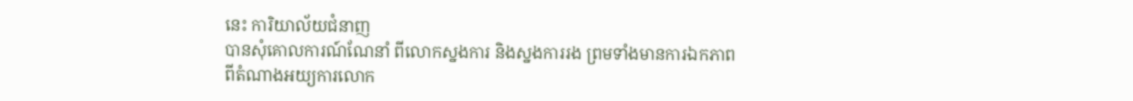នេះ ការិយាល័យជំនាញ
បានសុំគោលការណ៍ណែនាំ ពីលោកស្នងការ និងស្នងការរង ព្រមទាំងមានការឯកភាព
ពីតំណាងអយ្យការលោក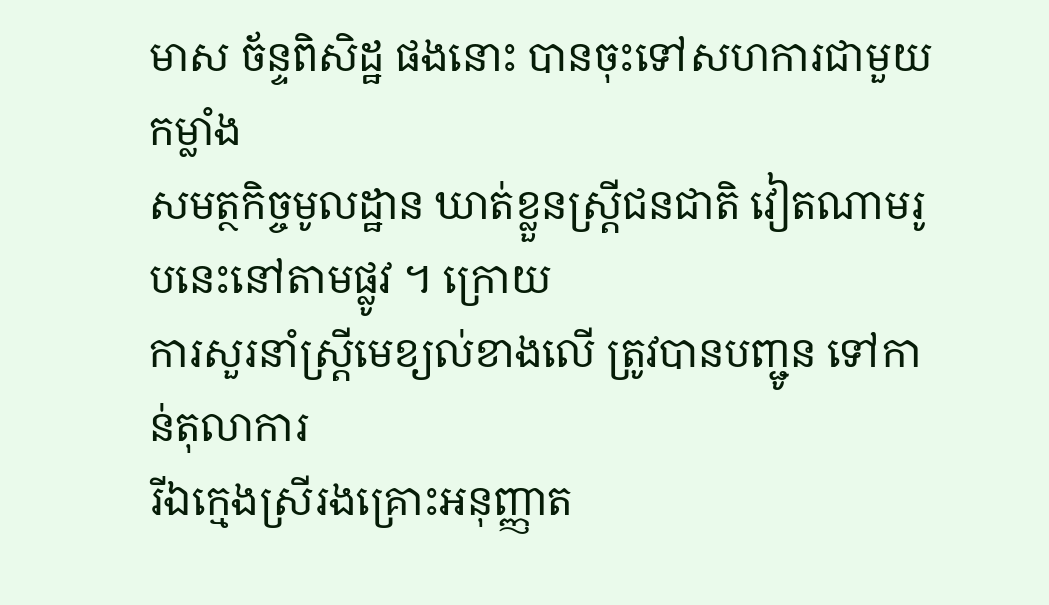មាស ច័ន្ទពិសិដ្ឋ ផងនោះ បានចុះទៅសហការជាមួយកម្លាំង
សមត្ថកិច្ចមូលដ្ឋាន ឃាត់ខ្លួនស្ដ្រីជនជាតិ វៀតណាមរូបនេះនៅតាមផ្លូវ ។ ក្រោយ
ការសួរនាំស្ដ្រីមេខ្យល់ខាងលើ ត្រូវបានបញ្ជូន ទៅកាន់តុលាការ
រីឯក្មេងស្រីរងគ្រោះអនុញ្ញាត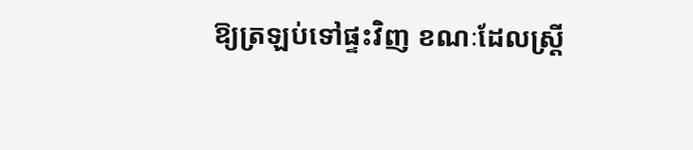ឱ្យត្រឡប់ទៅផ្ទះវិញ ខណៈដែលស្ដ្រី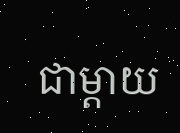ជាម្ដាយ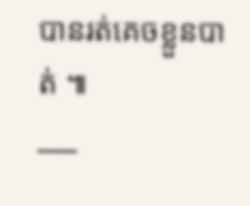បានរត់គេចខ្លួនបាត់ ៕
___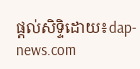ផ្តល់សិទ្ទិដោយ៖dap-news.com